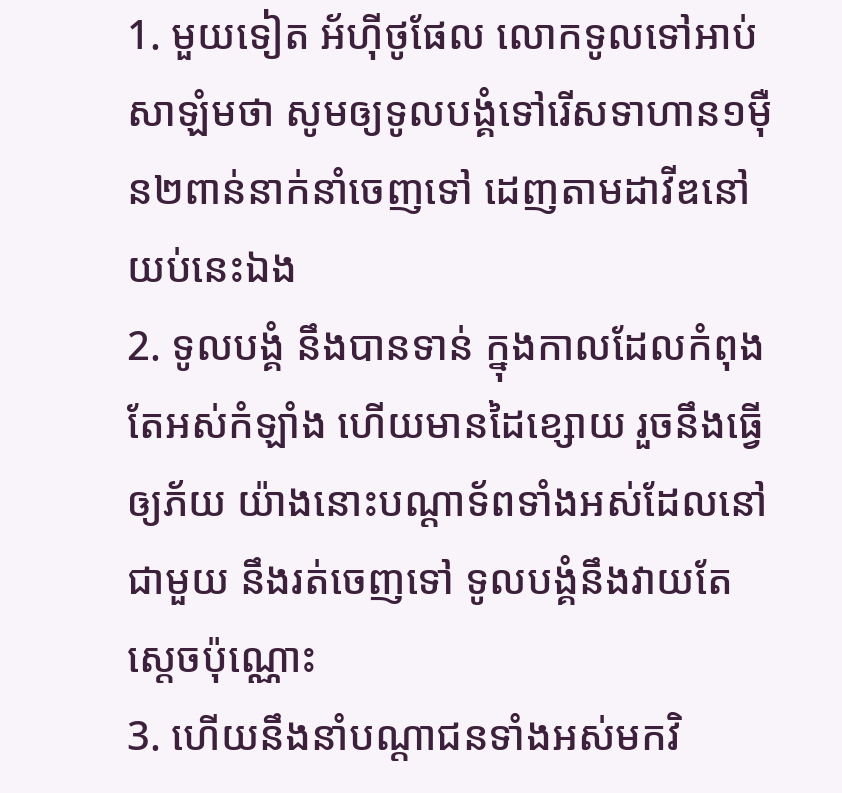1. មួយទៀត អ័ហ៊ីថូផែល លោកទូលទៅអាប់សាឡំមថា សូមឲ្យទូលបង្គំទៅរើសទាហាន១ម៉ឺន២ពាន់នាក់នាំចេញទៅ ដេញតាមដាវីឌនៅយប់នេះឯង
2. ទូលបង្គំ នឹងបានទាន់ ក្នុងកាលដែលកំពុងតែអស់កំឡាំង ហើយមានដៃខ្សោយ រួចនឹងធ្វើឲ្យភ័យ យ៉ាងនោះបណ្តាទ័ពទាំងអស់ដែលនៅជាមួយ នឹងរត់ចេញទៅ ទូលបង្គំនឹងវាយតែស្តេចប៉ុណ្ណោះ
3. ហើយនឹងនាំបណ្តាជនទាំងអស់មកវិ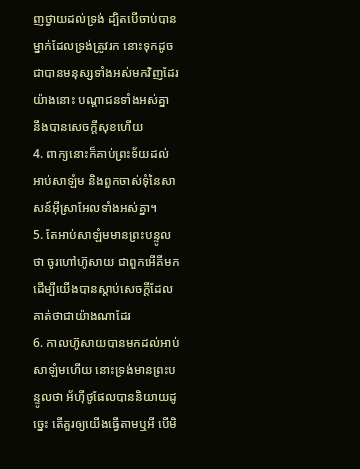ញថ្វាយដល់ទ្រង់ ដ្បិតបើចាប់បានម្នាក់ដែលទ្រង់ត្រូវរក នោះទុកដូចជាបានមនុស្សទាំងអស់មកវិញដែរ យ៉ាងនោះ បណ្តាជនទាំងអស់គ្នា នឹងបានសេចក្តីសុខហើយ
4. ពាក្យនោះក៏គាប់ព្រះទ័យដល់អាប់សាឡំម និងពួកចាស់ទុំនៃសាសន៍អ៊ីស្រាអែលទាំងអស់គ្នា។
5. តែអាប់សាឡំមមានព្រះបន្ទូលថា ចូរហៅហ៊ូសាយ ជាពួកអើគីមក ដើម្បីយើងបានស្តាប់សេចក្តីដែលគាត់ថាជាយ៉ាងណាដែរ
6. កាលហ៊ូសាយបានមកដល់អាប់សាឡំមហើយ នោះទ្រង់មានព្រះបន្ទូលថា អ័ហ៊ីថូផែលបាននិយាយដូច្នេះ តើគួរឲ្យយើងធ្វើតាមឬអី បើមិ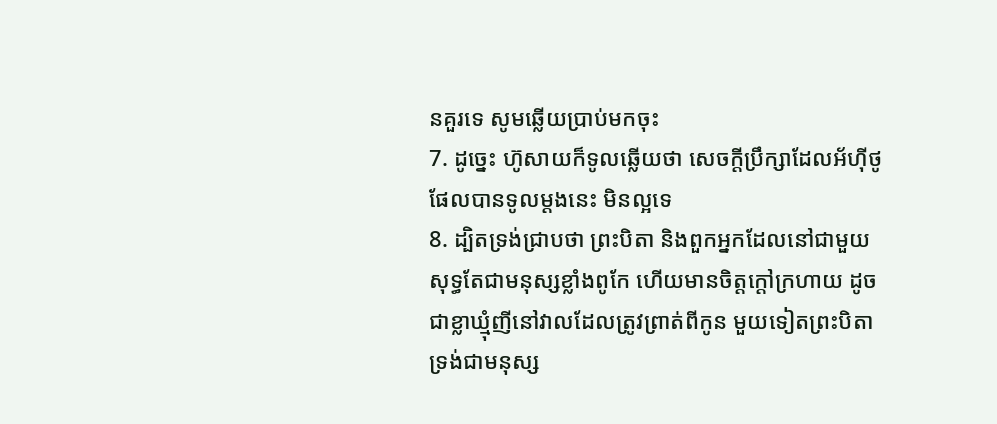នគួរទេ សូមឆ្លើយប្រាប់មកចុះ
7. ដូច្នេះ ហ៊ូសាយក៏ទូលឆ្លើយថា សេចក្តីប្រឹក្សាដែលអ័ហ៊ីថូផែលបានទូលម្តងនេះ មិនល្អទេ
8. ដ្បិតទ្រង់ជ្រាបថា ព្រះបិតា និងពួកអ្នកដែលនៅជាមួយ សុទ្ធតែជាមនុស្សខ្លាំងពូកែ ហើយមានចិត្តក្តៅក្រហាយ ដូចជាខ្លាឃ្មុំញីនៅវាលដែលត្រូវព្រាត់ពីកូន មួយទៀតព្រះបិតាទ្រង់ជាមនុស្ស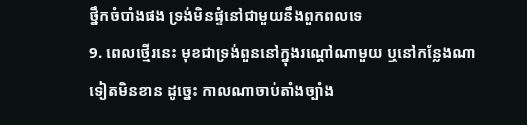ថ្នឹកចំបាំងផង ទ្រង់មិនផ្ទំនៅជាមួយនឹងពួកពលទេ
9. ពេលថ្មើរនេះ មុខជាទ្រង់ពួននៅក្នុងរណ្តៅណាមួយ ឬនៅកន្លែងណាទៀតមិនខាន ដូច្នេះ កាលណាចាប់តាំងច្បាំង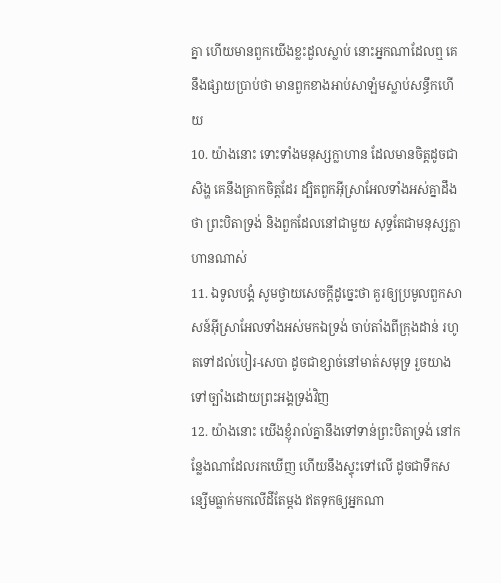គ្នា ហើយមានពួកយើងខ្លះដួលស្លាប់ នោះអ្នកណាដែលឮ គេនឹងផ្សាយប្រាប់ថា មានពួកខាងអាប់សាឡំមស្លាប់សន្ធឹកហើយ
10. យ៉ាងនោះ ទោះទាំងមនុស្សក្លាហាន ដែលមានចិត្តដូចជាសិង្ហ គេនឹងគ្រាកចិត្តដែរ ដ្បិតពួកអ៊ីស្រាអែលទាំងអស់គ្នាដឹងថា ព្រះបិតាទ្រង់ និងពួកដែលនៅជាមួយ សុទ្ធតែជាមនុស្សក្លាហានណាស់
11. ឯទូលបង្គំ សូមថ្វាយសេចក្តីដូច្នេះថា គួរឲ្យប្រមូលពួកសាសន៍អ៊ីស្រាអែលទាំងអស់មកឯទ្រង់ ចាប់តាំងពីក្រុងដាន់ រហូតទៅដល់បៀរ-សេបា ដូចជាខ្សាច់នៅមាត់សមុទ្រ រួចយាងទៅច្បាំងដោយព្រះអង្គទ្រង់វិញ
12. យ៉ាងនោះ យើងខ្ញុំរាល់គ្នានឹងទៅទាន់ព្រះបិតាទ្រង់ នៅកន្លែងណាដែលរកឃើញ ហើយនឹងស្ទុះទៅលើ ដូចជាទឹកសន្សើមធ្លាក់មកលើដីតែម្តង ឥតទុកឲ្យអ្នកណា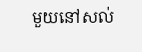មួយនៅសល់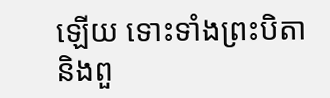ឡើយ ទោះទាំងព្រះបិតា និងពួ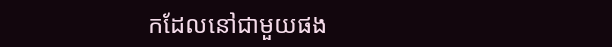កដែលនៅជាមួយផង